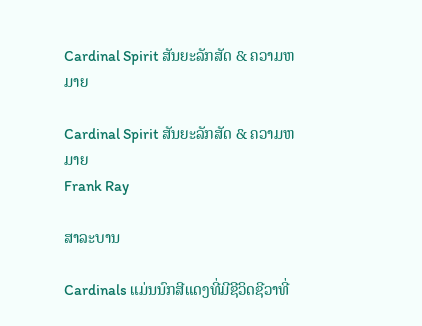Cardinal Spirit ສັນຍະລັກສັດ & ຄວາມຫມາຍ

Cardinal Spirit ສັນຍະລັກສັດ & ຄວາມຫມາຍ
Frank Ray

ສາລະບານ

Cardinals ແມ່ນນົກສີແດງທີ່ມີຊີວິດຊີວາທີ່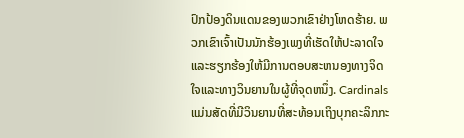ປົກປ້ອງດິນແດນຂອງພວກເຂົາຢ່າງໂຫດຮ້າຍ. ພວກເຂົາເຈົ້າເປັນນັກຮ້ອງເພງທີ່ເຮັດໃຫ້ປະລາດໃຈແລະຮຽກຮ້ອງໃຫ້ມີການຕອບສະຫນອງທາງຈິດໃຈແລະທາງວິນຍານໃນຜູ້ທີ່ຈຸດຫນຶ່ງ. Cardinals ແມ່ນສັດທີ່ມີວິນຍານທີ່ສະທ້ອນເຖິງບຸກຄະລິກກະ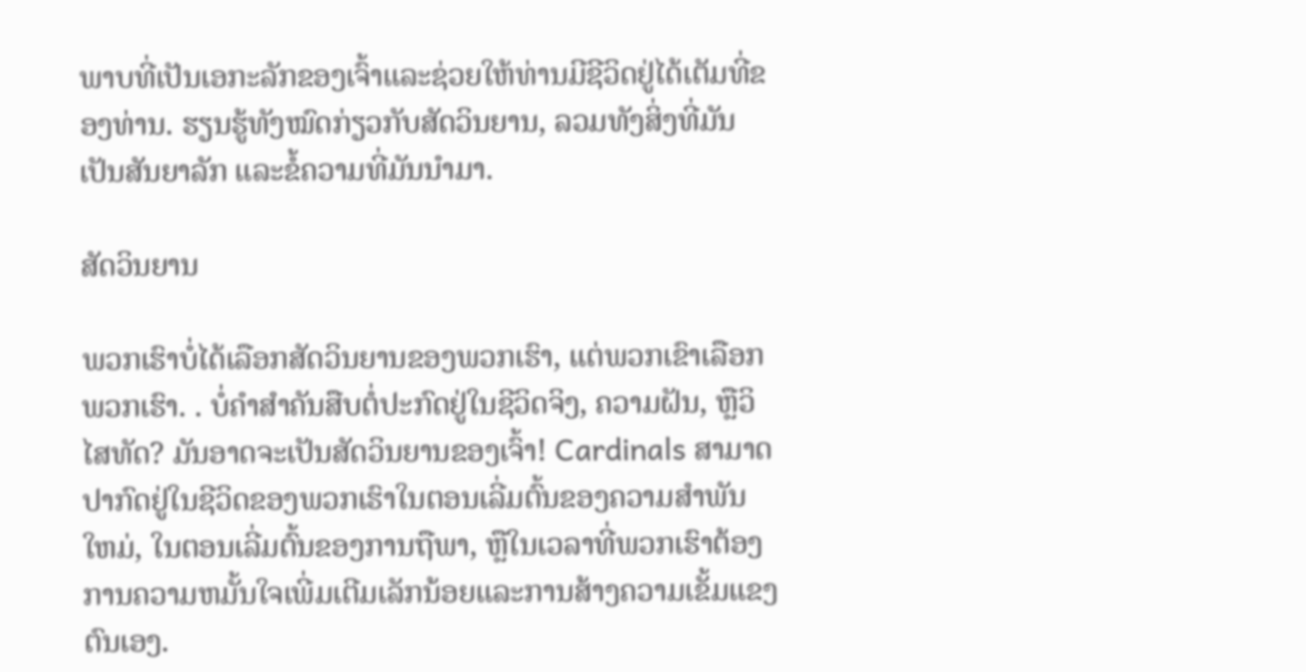ພາບທີ່ເປັນເອກະລັກຂອງເຈົ້າແລະຊ່ວຍໃຫ້ທ່ານມີຊີວິດຢູ່ໄດ້ເຕັມທີ່ຂອງທ່ານ. ຮຽນຮູ້ທັງໝົດກ່ຽວກັບສັດວິນຍານ, ລວມທັງສິ່ງທີ່ມັນເປັນສັນຍາລັກ ແລະຂໍ້ຄວາມທີ່ມັນນໍາມາ.

ສັດວິນຍານ

ພວກເຮົາບໍ່ໄດ້ເລືອກສັດວິນຍານຂອງພວກເຮົາ, ແຕ່ພວກເຂົາເລືອກພວກເຮົາ. . ບໍ່ຄໍາສໍາຄັນສືບຕໍ່ປະກົດຢູ່ໃນຊີວິດຈິງ, ຄວາມຝັນ, ຫຼືວິໄສທັດ? ມັນອາດຈະເປັນສັດວິນຍານຂອງເຈົ້າ! Cardinals ສາມາດປາກົດຢູ່ໃນຊີວິດຂອງພວກເຮົາໃນຕອນເລີ່ມຕົ້ນຂອງຄວາມສໍາພັນໃຫມ່, ໃນຕອນເລີ່ມຕົ້ນຂອງການຖືພາ, ຫຼືໃນເວລາທີ່ພວກເຮົາຕ້ອງການຄວາມຫມັ້ນໃຈເພີ່ມເຕີມເລັກນ້ອຍແລະການສ້າງຄວາມເຂັ້ມແຂງຕົນເອງ.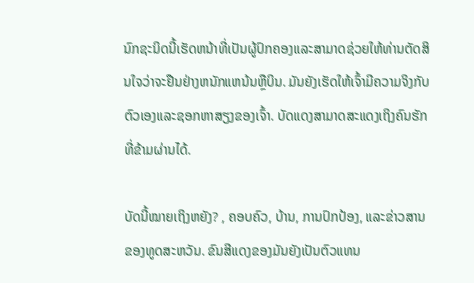ນົກຊະນິດນີ້ເຮັດຫນ້າທີ່ເປັນຜູ້ປົກຄອງແລະສາມາດຊ່ວຍໃຫ້ທ່ານຕັດສິນໃຈວ່າຈະຢືນຢ່າງຫນັກແຫນ້ນຫຼືບິນ. ມັນຍັງເຮັດໃຫ້ເຈົ້າມີຄວາມຈິງກັບຕົວເອງແລະຊອກຫາສຽງຂອງເຈົ້າ. ບັດແດງສາມາດສະແດງເຖິງຄົນຮັກທີ່ຂ້າມຜ່ານໄດ້.

ບັດນີ້ໝາຍເຖິງຫຍັງ? , ຄອບຄົວ, ບ້ານ, ການປົກປ້ອງ, ແລະຂ່າວສານຂອງທູດສະຫວັນ. ຂົນສີແດງຂອງມັນຍັງເປັນຕົວແທນ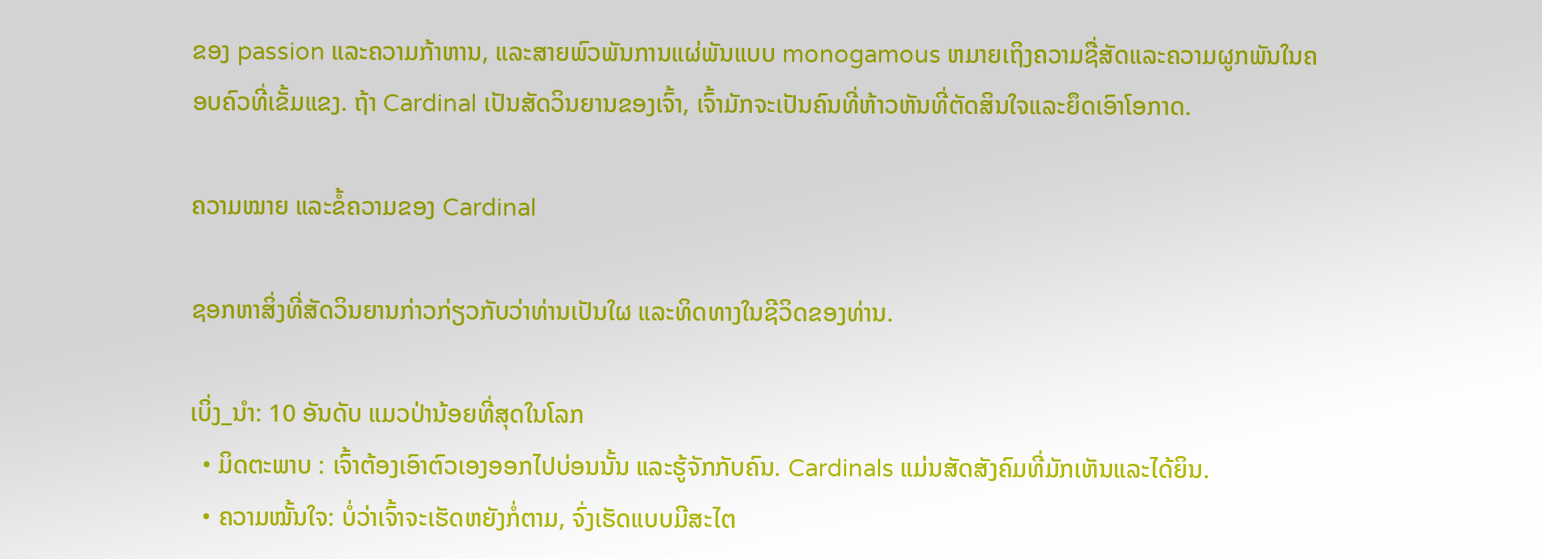ຂອງ passion ແລະຄວາມກ້າຫານ, ແລະສາຍພົວພັນການແຜ່ພັນແບບ monogamous ຫມາຍເຖິງຄວາມຊື່ສັດແລະຄວາມຜູກພັນໃນຄອບຄົວທີ່ເຂັ້ມແຂງ. ຖ້າ Cardinal ເປັນສັດວິນຍານຂອງເຈົ້າ, ເຈົ້າມັກຈະເປັນຄົນທີ່ຫ້າວຫັນທີ່ຕັດສິນໃຈແລະຍຶດເອົາໂອກາດ.

ຄວາມໝາຍ ແລະຂໍ້ຄວາມຂອງ Cardinal

ຊອກຫາສິ່ງທີ່ສັດວິນຍານກ່າວກ່ຽວກັບວ່າທ່ານເປັນໃຜ ແລະທິດທາງໃນຊີວິດຂອງທ່ານ.

ເບິ່ງ_ນຳ: 10 ອັນດັບ ແມວປ່ານ້ອຍທີ່ສຸດໃນໂລກ
  • ມິດຕະພາບ : ເຈົ້າຕ້ອງເອົາຕົວເອງອອກໄປບ່ອນນັ້ນ ແລະຮູ້ຈັກກັບຄົນ. Cardinals ແມ່ນສັດສັງຄົມທີ່ມັກເຫັນແລະໄດ້ຍິນ.
  • ຄວາມໝັ້ນໃຈ: ບໍ່ວ່າເຈົ້າຈະເຮັດຫຍັງກໍ່ຕາມ, ຈົ່ງເຮັດແບບມີສະໄຕ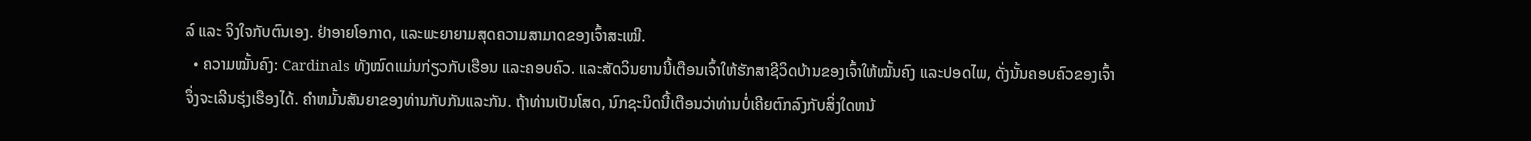ລ໌ ແລະ ຈິງໃຈກັບຕົນເອງ. ຢ່າອາຍໂອກາດ, ແລະພະຍາຍາມສຸດຄວາມສາມາດຂອງເຈົ້າສະເໝີ.
  • ຄວາມໝັ້ນຄົງ: Cardinals ທັງໝົດແມ່ນກ່ຽວກັບເຮືອນ ແລະຄອບຄົວ. ແລະສັດວິນຍານນີ້ເຕືອນເຈົ້າໃຫ້ຮັກສາຊີວິດບ້ານຂອງເຈົ້າໃຫ້ໝັ້ນຄົງ ແລະປອດໄພ, ດັ່ງນັ້ນຄອບຄົວຂອງເຈົ້າຈຶ່ງຈະເລີນຮຸ່ງເຮືອງໄດ້. ຄໍາຫມັ້ນສັນຍາຂອງທ່ານກັບກັນແລະກັນ. ຖ້າທ່ານເປັນໂສດ, ນົກຊະນິດນີ້ເຕືອນວ່າທ່ານບໍ່ເຄີຍຕົກລົງກັບສິ່ງໃດຫນ້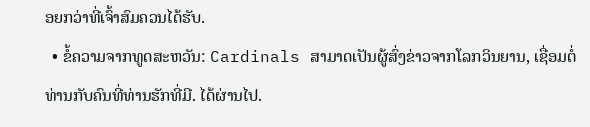ອຍກວ່າທີ່ເຈົ້າສົມຄວນໄດ້ຮັບ.
  • ຂໍ້ຄວາມຈາກທູດສະຫວັນ: Cardinals ສາມາດເປັນຜູ້ສົ່ງຂ່າວຈາກໂລກວິນຍານ, ເຊື່ອມຕໍ່ທ່ານກັບຄົນທີ່ທ່ານຮັກທີ່ມີ. ໄດ້ຜ່ານໄປ.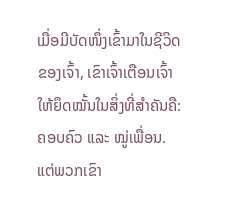ເມື່ອມີບັດໜຶ່ງເຂົ້າມາໃນຊີວິດຂອງເຈົ້າ, ເຂົາເຈົ້າເຕືອນເຈົ້າໃຫ້ຍຶດໝັ້ນໃນສິ່ງທີ່ສຳຄັນຄື: ຄອບຄົວ ແລະ ໝູ່ເພື່ອນ. ແຕ່ພວກເຂົາ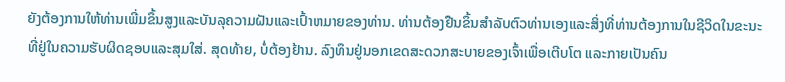ຍັງຕ້ອງການໃຫ້ທ່ານເພີ່ມຂຶ້ນສູງແລະບັນລຸຄວາມຝັນແລະເປົ້າຫມາຍຂອງທ່ານ. ທ່ານຕ້ອງຢືນຂຶ້ນສໍາລັບຕົວທ່ານເອງແລະສິ່ງທີ່ທ່ານຕ້ອງການໃນຊີວິດໃນຂະນະທີ່ຢູ່ໃນຄວາມຮັບຜິດຊອບແລະສຸມໃສ່. ສຸດທ້າຍ, ບໍ່ຕ້ອງຢ້ານ. ລົງທຶນຢູ່ນອກເຂດສະດວກສະບາຍຂອງເຈົ້າເພື່ອເຕີບໂຕ ແລະກາຍເປັນຄົນ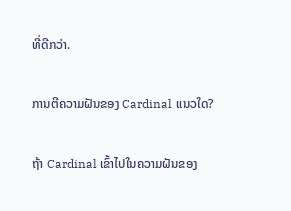ທີ່ດີກວ່າ.

ການຕີຄວາມຝັນຂອງ Cardinal ແນວໃດ?

ຖ້າ Cardinal ເຂົ້າໄປໃນຄວາມຝັນຂອງ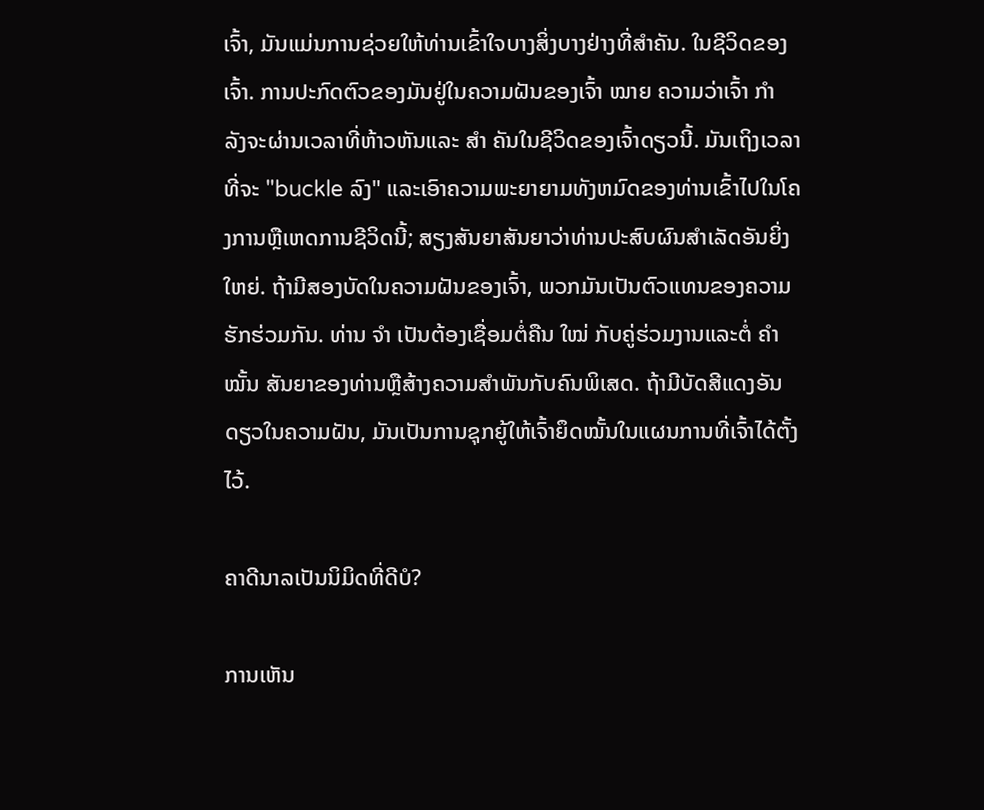ເຈົ້າ, ມັນແມ່ນການຊ່ວຍໃຫ້ທ່ານເຂົ້າໃຈບາງສິ່ງບາງຢ່າງທີ່ສໍາຄັນ. ໃນຊີວິດຂອງເຈົ້າ. ການປະກົດຕົວຂອງມັນຢູ່ໃນຄວາມຝັນຂອງເຈົ້າ ໝາຍ ຄວາມວ່າເຈົ້າ ກຳ ລັງຈະຜ່ານເວລາທີ່ຫ້າວຫັນແລະ ສຳ ຄັນໃນຊີວິດຂອງເຈົ້າດຽວນີ້. ມັນເຖິງເວລາທີ່ຈະ "buckle ລົງ" ແລະເອົາຄວາມພະຍາຍາມທັງຫມົດຂອງທ່ານເຂົ້າໄປໃນໂຄງການຫຼືເຫດການຊີວິດນີ້; ສຽງສັນຍາສັນຍາວ່າທ່ານປະສົບຜົນສໍາເລັດອັນຍິ່ງໃຫຍ່. ຖ້າມີສອງບັດໃນຄວາມຝັນຂອງເຈົ້າ, ພວກມັນເປັນຕົວແທນຂອງຄວາມຮັກຮ່ວມກັນ. ທ່ານ ຈຳ ເປັນຕ້ອງເຊື່ອມຕໍ່ຄືນ ໃໝ່ ກັບຄູ່ຮ່ວມງານແລະຕໍ່ ຄຳ ໝັ້ນ ສັນຍາຂອງທ່ານຫຼືສ້າງຄວາມສໍາພັນກັບຄົນພິເສດ. ຖ້າມີບັດສີແດງອັນດຽວໃນຄວາມຝັນ, ມັນເປັນການຊຸກຍູ້ໃຫ້ເຈົ້າຍຶດໝັ້ນໃນແຜນການທີ່ເຈົ້າໄດ້ຕັ້ງໄວ້.

ຄາດີນາລເປັນນິມິດທີ່ດີບໍ?

ການເຫັນ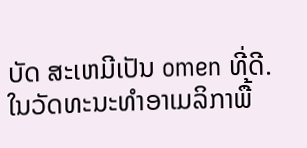ບັດ ສະເຫມີເປັນ omen ທີ່ດີ. ໃນວັດທະນະທໍາອາເມລິກາພື້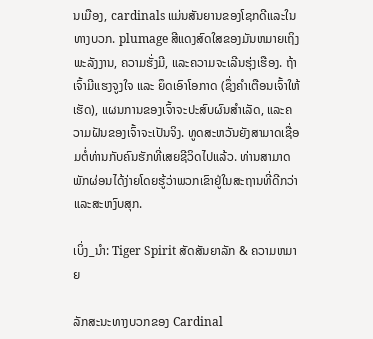ນເມືອງ, cardinals ແມ່ນສັນຍານຂອງໂຊກດີແລະໃນທາງບວກ. plumage ສີແດງສົດໃສຂອງມັນຫມາຍເຖິງພະລັງງານ, ຄວາມຮັ່ງມີ, ແລະຄວາມຈະເລີນຮຸ່ງເຮືອງ. ຖ້າເຈົ້າມີແຮງຈູງໃຈ ແລະ ຍຶດເອົາໂອກາດ (ຊຶ່ງຄໍາເຕືອນເຈົ້າໃຫ້ເຮັດ), ແຜນການຂອງເຈົ້າຈະປະສົບຜົນສໍາເລັດ, ແລະຄວາມຝັນຂອງເຈົ້າຈະເປັນຈິງ. ທູດສະຫວັນຍັງສາມາດເຊື່ອມຕໍ່ທ່ານກັບຄົນຮັກທີ່ເສຍຊີວິດໄປແລ້ວ. ທ່ານສາມາດພັກຜ່ອນໄດ້ງ່າຍໂດຍຮູ້ວ່າພວກເຂົາຢູ່ໃນສະຖານທີ່ດີກວ່າ ແລະສະຫງົບສຸກ.

ເບິ່ງ_ນຳ: Tiger Spirit ສັດສັນຍາລັກ & ຄວາມຫມາຍ

ລັກສະນະທາງບວກຂອງ Cardinal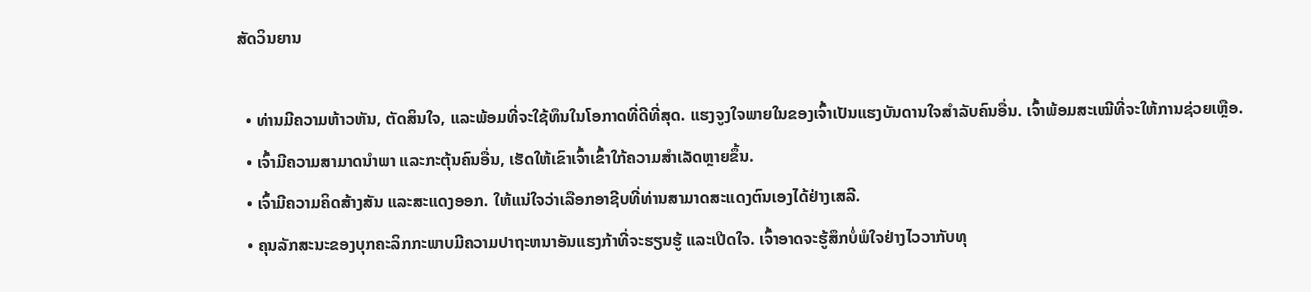ສັດວິນຍານ

  • ທ່ານມີຄວາມຫ້າວຫັນ, ຕັດສິນໃຈ, ແລະພ້ອມທີ່ຈະໃຊ້ທຶນໃນໂອກາດທີ່ດີທີ່ສຸດ. ແຮງຈູງໃຈພາຍໃນຂອງເຈົ້າເປັນແຮງບັນດານໃຈສໍາລັບຄົນອື່ນ. ເຈົ້າພ້ອມສະເໝີທີ່ຈະໃຫ້ການຊ່ວຍເຫຼືອ.
  • ເຈົ້າມີຄວາມສາມາດນໍາພາ ແລະກະຕຸ້ນຄົນອື່ນ, ເຮັດໃຫ້ເຂົາເຈົ້າເຂົ້າໃກ້ຄວາມສໍາເລັດຫຼາຍຂຶ້ນ.
  • ເຈົ້າມີຄວາມຄິດສ້າງສັນ ແລະສະແດງອອກ. ໃຫ້ແນ່ໃຈວ່າເລືອກອາຊີບທີ່ທ່ານສາມາດສະແດງຕົນເອງໄດ້ຢ່າງເສລີ.
  • ຄຸນລັກສະນະຂອງບຸກຄະລິກກະພາບມີຄວາມປາຖະຫນາອັນແຮງກ້າທີ່ຈະຮຽນຮູ້ ແລະເປີດໃຈ. ເຈົ້າອາດຈະຮູ້ສຶກບໍ່ພໍໃຈຢ່າງໄວວາກັບທຸ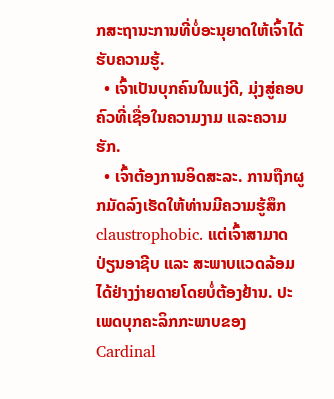ກສະຖານະການທີ່ບໍ່ອະນຸຍາດໃຫ້ເຈົ້າໄດ້ຮັບຄວາມຮູ້.
  • ເຈົ້າເປັນບຸກຄົນໃນແງ່ດີ, ມຸ່ງສູ່ຄອບຄົວທີ່ເຊື່ອໃນຄວາມງາມ ແລະຄວາມຮັກ.
  • ເຈົ້າຕ້ອງການອິດສະລະ. ການຖືກຜູກມັດລົງເຮັດໃຫ້ທ່ານມີຄວາມຮູ້ສຶກ claustrophobic. ແຕ່ເຈົ້າສາມາດປ່ຽນອາຊີບ ແລະ ສະພາບແວດລ້ອມໄດ້ຢ່າງງ່າຍດາຍໂດຍບໍ່ຕ້ອງຢ້ານ. ປະເພດບຸກຄະລິກກະພາບຂອງ Cardinal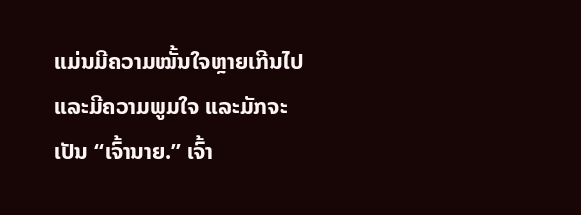ແມ່ນມີຄວາມໝັ້ນໃຈຫຼາຍເກີນໄປ ແລະມີຄວາມພູມໃຈ ແລະມັກຈະເປັນ “ເຈົ້ານາຍ.” ເຈົ້າ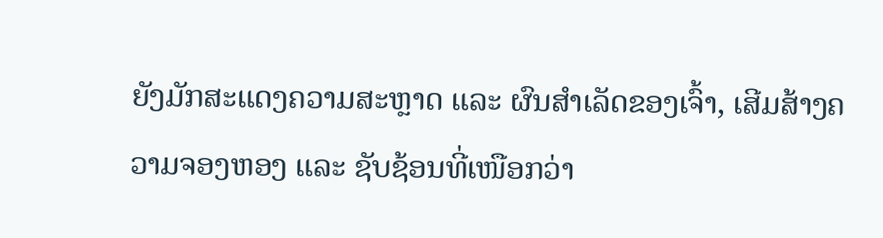ຍັງມັກສະແດງຄວາມສະຫຼາດ ແລະ ຜົນສຳເລັດຂອງເຈົ້າ, ເສີມສ້າງຄວາມຈອງຫອງ ແລະ ຊັບຊ້ອນທີ່ເໜືອກວ່າ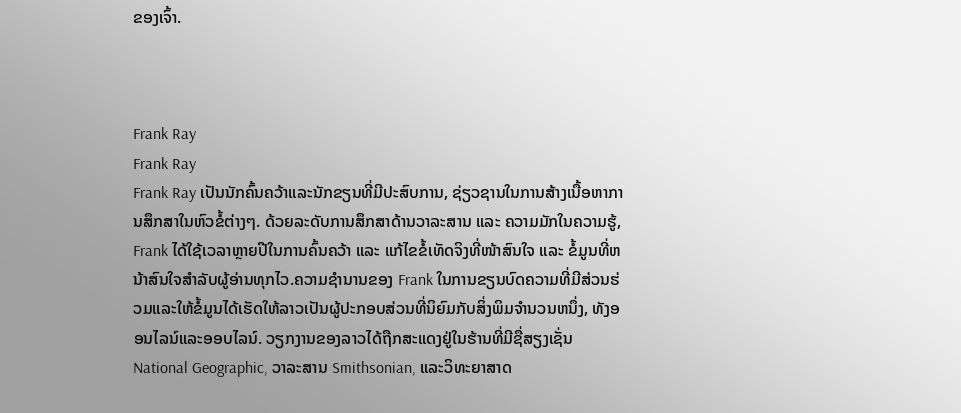ຂອງເຈົ້າ.



Frank Ray
Frank Ray
Frank Ray ເປັນນັກຄົ້ນຄວ້າແລະນັກຂຽນທີ່ມີປະສົບການ, ຊ່ຽວຊານໃນການສ້າງເນື້ອຫາການສຶກສາໃນຫົວຂໍ້ຕ່າງໆ. ດ້ວຍລະດັບການສຶກສາດ້ານວາລະສານ ແລະ ຄວາມມັກໃນຄວາມຮູ້, Frank ໄດ້ໃຊ້ເວລາຫຼາຍປີໃນການຄົ້ນຄວ້າ ແລະ ແກ້ໄຂຂໍ້ເທັດຈິງທີ່ໜ້າສົນໃຈ ແລະ ຂໍ້ມູນທີ່ຫນ້າສົນໃຈສຳລັບຜູ້ອ່ານທຸກໄວ.ຄວາມຊໍານານຂອງ Frank ໃນການຂຽນບົດຄວາມທີ່ມີສ່ວນຮ່ວມແລະໃຫ້ຂໍ້ມູນໄດ້ເຮັດໃຫ້ລາວເປັນຜູ້ປະກອບສ່ວນທີ່ນິຍົມກັບສິ່ງພິມຈໍານວນຫນຶ່ງ, ທັງອອນໄລນ໌ແລະອອບໄລນ໌. ວຽກງານຂອງລາວໄດ້ຖືກສະແດງຢູ່ໃນຮ້ານທີ່ມີຊື່ສຽງເຊັ່ນ National Geographic, ວາລະສານ Smithsonian, ແລະວິທະຍາສາດ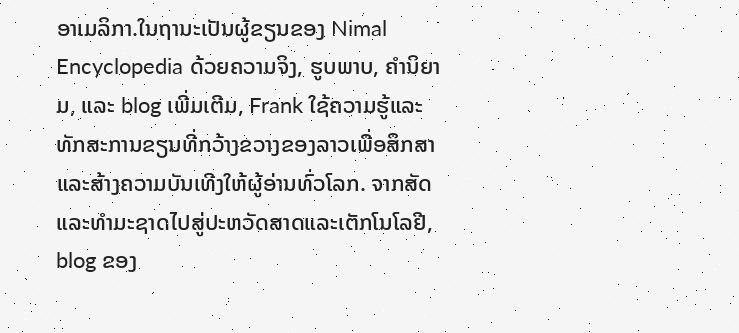ອາເມລິກາ.ໃນຖານະເປັນຜູ້ຂຽນຂອງ Nimal Encyclopedia ດ້ວຍຄວາມຈິງ, ຮູບພາບ, ຄໍານິຍາມ, ແລະ blog ເພີ່ມເຕີມ, Frank ໃຊ້ຄວາມຮູ້ແລະທັກສະການຂຽນທີ່ກວ້າງຂວາງຂອງລາວເພື່ອສຶກສາແລະສ້າງຄວາມບັນເທີງໃຫ້ຜູ້ອ່ານທົ່ວໂລກ. ຈາກສັດແລະທໍາມະຊາດໄປສູ່ປະຫວັດສາດແລະເຕັກໂນໂລຢີ, blog ຂອງ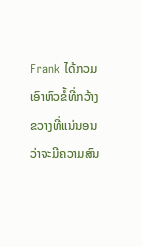Frank ໄດ້ກວມເອົາຫົວຂໍ້ທີ່ກວ້າງຂວາງທີ່ແນ່ນອນວ່າຈະມີຄວາມສົນ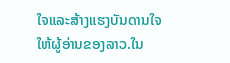ໃຈແລະສ້າງແຮງບັນດານໃຈໃຫ້ຜູ້ອ່ານຂອງລາວ.ໃນ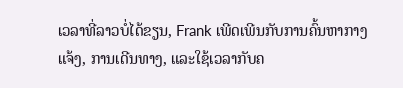ເວລາທີ່ລາວບໍ່ໄດ້ຂຽນ, Frank ເພີດເພີນກັບການຄົ້ນຫາກາງແຈ້ງ, ການເດີນທາງ, ແລະໃຊ້ເວລາກັບຄ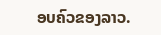ອບຄົວຂອງລາວ.